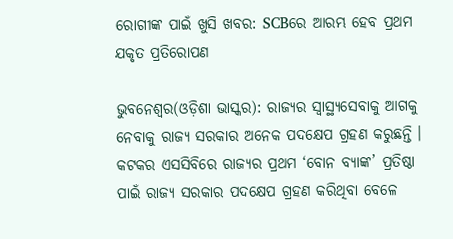ରୋଗୀଙ୍କ ପାଇଁ ଖୁସି ଖବର: SCBରେ ଆରମ୍ଭ ହେବ ପ୍ରଥମ ଯକୃତ ପ୍ରତିରୋପଣ

ଭୁବନେଶ୍ୱର(ଓଡ଼ିଶା ଭାସ୍କର): ରାଜ୍ୟର ସ୍ୱାସ୍ଥ୍ୟସେବାକୁ ଆଗକୁ ନେବାକୁ ରାଜ୍ୟ ସରକାର ଅନେକ ପଦକ୍ଷେପ ଗ୍ରହଣ କରୁଛନ୍ତି । କଟକର ଏସସିବିରେ ରାଜ୍ୟର ପ୍ରଥମ ‘ବୋନ ବ୍ୟାଙ୍କ’ ପ୍ରତିଷ୍ଠା ପାଇଁ ରାଜ୍ୟ ସରକାର ପଦକ୍ଷେପ ଗ୍ରହଣ କରିଥିବା ବେଳେ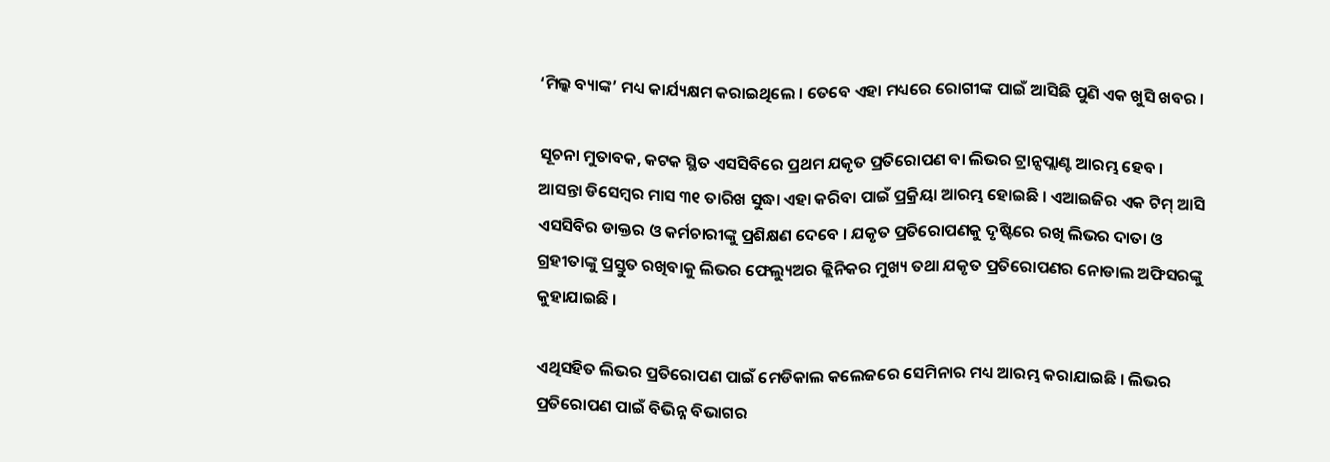‘ମିଲ୍କ ବ୍ୟାଙ୍କ’ ମଧ୍ୟ କାର୍ଯ୍ୟକ୍ଷମ କରାଇଥିଲେ । ତେବେ ଏହା ମଧ୍ୟରେ ରୋଗୀଙ୍କ ପାଇଁ ଆସିଛି ପୁଣି ଏକ ଖୁସି ଖବର ।

ସୂଚନା ମୁତାବକ, କଟକ ସ୍ଥିତ ଏସସିବିରେ ପ୍ରଥମ ଯକୃତ ପ୍ରତିରୋପଣ ବା ଲିଭର ଟ୍ରାନ୍ସପ୍ଲାଣ୍ଟ ଆରମ୍ଭ ହେବ । ଆସନ୍ତା ଡିସେମ୍ବର ମାସ ୩୧ ତାରିଖ ସୁଦ୍ଧା ଏହା କରିବା ପାଇଁ ପ୍ରକ୍ରିୟା ଆରମ୍ଭ ହୋଇଛି । ଏଆଇଜିର ଏକ ଟିମ୍ ଆସି ଏସସିବିର ଡାକ୍ତର ଓ କର୍ମଚାରୀଙ୍କୁ ପ୍ରଶିକ୍ଷଣ ଦେବେ । ଯକୃତ ପ୍ରତିରୋପଣକୁ ଦୃଷ୍ଟିରେ ରଖି ଲିଭର ଦାତା ଓ ଗ୍ରହୀତାଙ୍କୁ ପ୍ରସ୍ତୁତ ରଖିବାକୁ ଲିଭର ଫେଲ୍ୟୁଅର କ୍ଲିନିକର ମୁଖ୍ୟ ତଥା ଯକୃତ ପ୍ରତିରୋପଣର ନୋଡାଲ ଅଫିସରଙ୍କୁ କୁହାଯାଇଛି ।

ଏଥିସହିତ ଲିଭର ପ୍ରତିରୋପଣ ପାଇଁ ମେଡିକାଲ କଲେଜରେ ସେମିନାର ମଧ୍ୟ ଆରମ୍ଭ କରାଯାଇଛି । ଲିଭର ପ୍ରତିରୋପଣ ପାଇଁ ବିଭିନ୍ନ ବିଭାଗର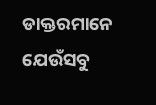ଡାକ୍ତରମାନେ ଯେଉଁସବୁ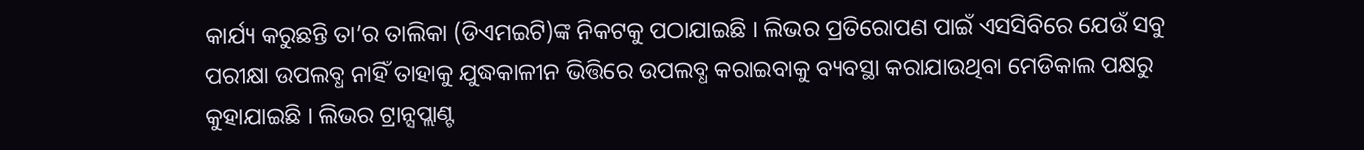କାର୍ଯ୍ୟ କରୁଛନ୍ତି ତା’ର ତାଲିକା (ଡିଏମଇଟି)ଙ୍କ ନିକଟକୁ ପଠାଯାଇଛି । ଲିଭର ପ୍ରତିରୋପଣ ପାଇଁ ଏସସିବିରେ ଯେଉଁ ସବୁ ପରୀକ୍ଷା ଉପଲବ୍ଧ ନାହିଁ ତାହାକୁ ଯୁଦ୍ଧକାଳୀନ ଭିତ୍ତିରେ ଉପଲବ୍ଧ କରାଇବାକୁ ବ୍ୟବସ୍ଥା କରାଯାଉଥିବା ମେଡିକାଲ ପକ୍ଷରୁ କୁହାଯାଇଛି । ଲିଭର ଟ୍ରାନ୍ସପ୍ଲାଣ୍ଟ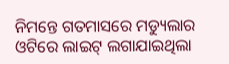ନିମନ୍ତେ ଗତମାସରେ ମଡ୍ୟୁଲାର ଓଟିରେ ଲାଇଟ୍ ଲଗାଯାଇଥିଲା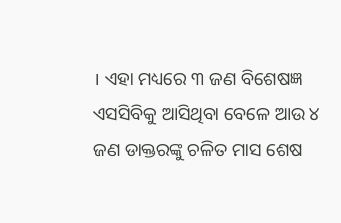। ଏହା ମଧ୍ୟରେ ୩ ଜଣ ବିଶେଷଜ୍ଞ ଏସସିବିକୁ ଆସିଥିବା ବେଳେ ଆଉ ୪ ଜଣ ଡାକ୍ତରଙ୍କୁ ଚଳିତ ମାସ ଶେଷ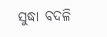ସୁଦ୍ଧା ବଦଳି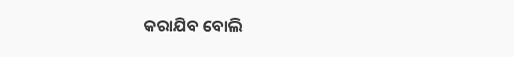କରାଯିବ ବୋଲି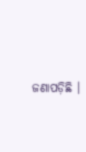ଜଣାପଡ଼ିଛି ।